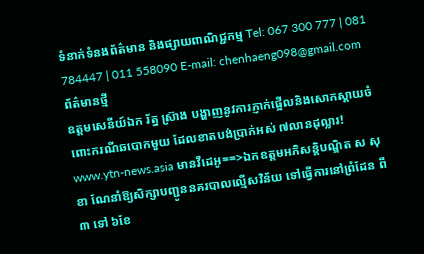ទំនាក់ទំនងព័ត៌មាន និងផ្សាយពាណិជ្ជកម្ម Tel: 067 300 777 | 081 784447 | 011 558090 E-mail: chenhaeng098@gmail.com
ព័ត៌មានថ្មី
ឧត្តមសេនីយ៍ឯក រ័ត្ន ស្រ៊ាង បង្ហាញនូវការភ្ញាក់ផ្អើលនិងសោកស្តាយចំពោះករណីឆបោកមួយ ដែលខាតបង់ប្រាក់អស់ ៧លានដុល្លារ! www.ytn-news.asia មានវីដេអូ==>ឯកឧត្តមអភិសន្តិបណ្ឌិត ស សុខា ណែនាំឱ្យសិក្សាបញ្ជូននគរបាលល្មើសវិន័យ ទៅធ្វើការនៅព្រំដែន ពី ៣ ទៅ ៦ខែ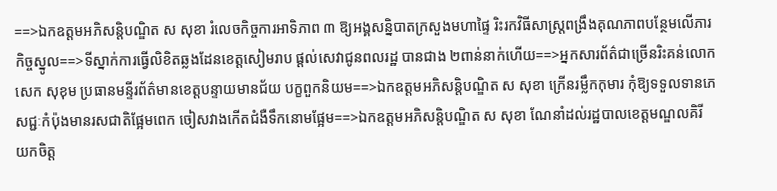==>ឯកឧត្តមអភិសន្តិបណ្ឌិត ស សុខា រំលេចកិច្ចការអាទិភាព ៣ ឱ្យអង្គសន្និបាតក្រសួងមហាផ្ទៃ រិះរកវិធីសាស្រ្តពង្រឹងគុណភាពបន្ថែមលើភារកិច្ចស្នូល==>ទីស្នាក់ការធ្វើលិខិតឆ្លងដែនខេត្តសៀមរាប ផ្ដល់សេវាជូនពលរដ្ឋ បានជាង ២ពាន់នាក់ហើយ==>អ្នកសារព័ត៌ជាច្រើនរិះគន់លោក សេក សុខុម ប្រធានមន្ទីរព័ត៌មានខេត្តបន្ទាយមានជ័យ បក្ខពួកនិយម==>ឯកឧត្តមអភិសន្តិបណ្ឌិត ស សុខា ក្រើនរម្លឹកកុមារ កុំឱ្យទទួលទានភេសជ្ជៈកំប៉ុងមានរសជាតិផ្អែមពេក ចៀសវាងកើតជំងឺទឹកនោមផ្អែម==>ឯកឧត្តមអភិសន្តិបណ្ឌិត ស សុខា ណែនាំដល់រដ្ឋបាលខេត្តមណ្ឌលគិរី យកចិត្ត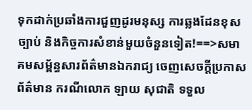ទុកដាក់ប្រឆាំងការជួញដូរមនុស្ស ការឆ្លងដែនខុសច្បាប់ និងកិច្ចការសំខាន់មួយចំនួនទៀត!==>សមាគមសម្ព័ន្ធសារព័ត៌មានឯករាជ្យ ចេញសេចក្តីប្រកាសព័ត៌មាន ករណីលោក ឡាយ សុជាតិ ទទួល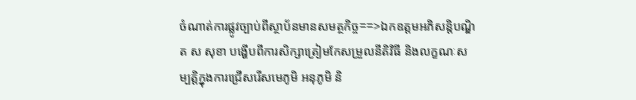ចំណាត់ការផ្លូវច្បាប់ពីស្ថាប័នមានសមត្ថកិច្ច==>ឯកឧត្តមអភិសន្តិបណ្ឌិត ស សុខា បង្ហើបពីការសិក្សាត្រៀមកែសម្រួលនីតិវិធី និងលក្ខណៈសម្បត្តិក្នុងការជ្រើសរើសមេភូមិ អនុភូមិ និ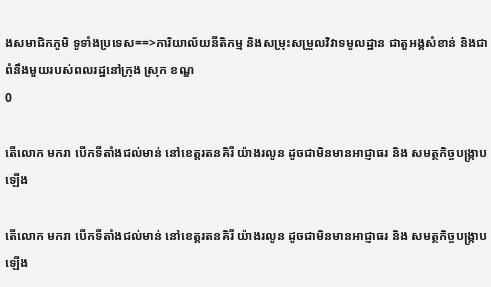ងសមាជិកភូមិ ទូទាំងប្រទេស==>ការិយាល័យនីតិកម្ម និងសម្រុះសម្រួលវិវាទមូលដ្ឋាន ជាតួអង្គសំខាន់ និងជាពំនឹងមួយរបស់ពលរដ្ឋនៅក្រុង ស្រុក ខណ្ឌ
0

តើលោក មករា បើកទីតាំងជល់មាន់ នៅខេត្តរតនគិរី យ៉ាងរលូន ដូចជាមិនមានអាជ្ញាធរ និង សមត្ថកិច្ចបង្រ្កាបឡើង

តើលោក មករា បើកទីតាំងជល់មាន់ នៅខេត្តរតនគិរី យ៉ាងរលូន ដូចជាមិនមានអាជ្ញាធរ និង សមត្ថកិច្ចបង្រ្កាបឡើង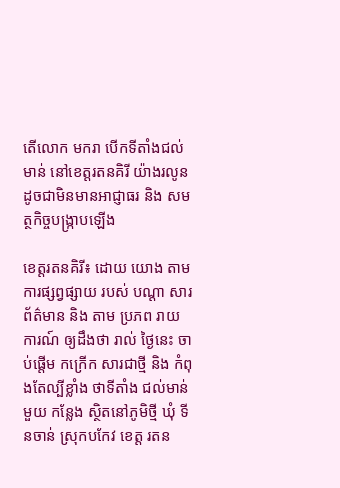តើលោក មករា បើកទីតាំងជល់មាន់ នៅខេត្តរតនគិរី យ៉ាងរលូន ដូចជាមិនមានអាជ្ញាធរ និង សមត្ថកិច្ចបង្រ្កាបឡើង

ខេត្តរតនគិរី៖ ដោយ យោង តាម ការផ្សព្វផ្សាយ របស់ បណ្តា សារព័ត៌មាន និង តាម ប្រភព រាយការណ៍ ឲ្យដឹងថា រាល់ ថ្ងៃនេះ ចាប់ផ្តើម កក្រើក សារជាថ្មី និង កំពុងតែល្បីខ្លាំង ថាទីតាំង ជល់មាន់ មួយ កន្លែង ស្ថិតនៅភូមិថ្មី ឃុំ ទីនចាន់ ស្រុកបកែវ ខេត្ត រតន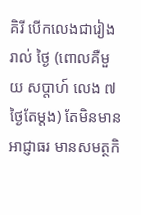គិរី បើកលេងជារៀង រាល់ ថ្ងៃ (ពោលគឺមួយ សប្តាហ៍ លេង ៧ ថ្ងៃតែម្តង) តែមិនមាន អាជ្ញាធរ មានសមត្ថកិ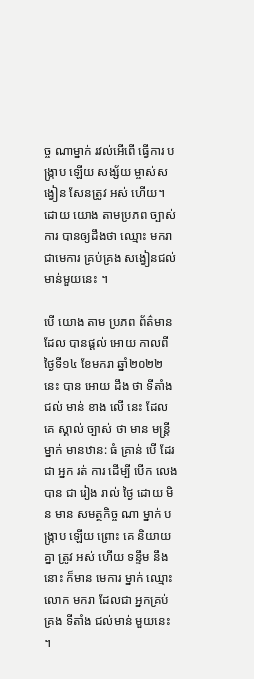ច្ច ណាម្នាក់ រវល់អើពើ ធ្វើការ បង្ក្រាប ឡើយ សង្ស័យ ម្ចាស់សង្វៀន សែនត្រូវ អស់ ហើយ។ ដោយ យោង តាមប្រភព ច្បាស់ការ បានឲ្យដឹងថា ឈ្មោះ មករា ជាមេការ គ្រប់គ្រង សង្វៀនជល់ មាន់មួយនេះ ។

បើ យោង តាម ប្រភព ព័ត៌មាន ដែល បានផ្តល់ អោយ កាលពីថ្ងៃទី១៤ ខែមករា ឆ្នាំ២០២២ នេះ បាន អោយ ដឹង ថា ទីតាំង ជល់ មាន់ ខាង លើ នេះ ដែល គេ ស្គាល់ ច្បាស់ ថា មាន មន្ត្រី ម្នាក់ មានឋាន: ធំ គ្រាន់ បើ ដែរ ជា អ្នក រត់ ការ ដើម្បី បើក លេង បាន ជា រៀង រាល់ ថ្ងៃ ដោយ មិន មាន សមត្ថកិច្ច ណា ម្នាក់ បង្ក្រាប ឡើយ ព្រោះ គេ និយាយ គ្នា ត្រូវ អស់ ហើយ ទន្ទឹម នឹង នោះ ក៏មាន មេការ ម្នាក់ ឈ្មោះ លោក មករា ដែលជា អ្នកគ្រប់គ្រង ទីតាំង ជល់មាន់ មួយនេះ ។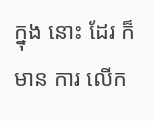ក្នុង នោះ ដែរ ក៏ មាន ការ លើក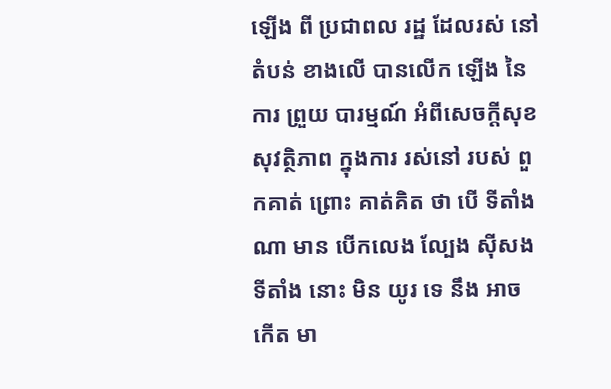ឡើង ពី ប្រជាពល រដ្ឋ ដែលរស់ នៅតំបន់ ខាងលើ បានលើក ឡើង នៃ ការ ព្រួយ បារម្មណ៍ អំពីសេចក្តីសុខ សុវត្ថិភាព ក្នុងការ រស់នៅ របស់ ពួកគាត់ ព្រោះ គាត់គិត ថា បើ ទីតាំង ណា មាន បើកលេង ល្បែង ស៊ីសង ទីតាំង នោះ មិន យូរ ទេ នឹង អាច កើត មា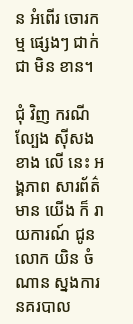ន អំពើរ ចោរកម្ម ផ្សេងៗ ជាក់ ជា មិន ខាន។

ជុំ វិញ ករណី ល្បែង ស៊ីសង ខាង លើ នេះ អង្គភាព សារព័ត៌មាន យើង ក៏ រាយការណ៍ ជូន លោក យិន ចំណាន ស្នងការ នគរបាល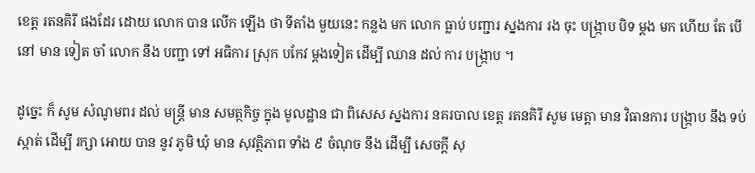ខេត្ត រតនគិរី ផងដែរ ដោយ លោក បាន លើក ឡើង ថា ទីតាំង មួយនេះ កន្លង មក លោក ធ្លាប់ បញ្ជារ ស្នងការ រង ចុះ បង្ក្រាប បិទ ម្តង មក ហើយ តែ បើ នៅ មាន ទៀត ចាំ លោក នឹង បញ្ជា ទៅ អធិការ ស្រុក បកែវ ម្តងទៀត ដើម្បី ឈាន ដល់ ការ បង្ក្រាប ។

ដូច្នេះ ក៏ សូម សំណូមពរ ដល់ មន្ត្រី មាន សមត្ថកិច្ច ក្នុង មូលដ្ឋាន ជា ពិសេស ស្នងការ នគរបាល ខេត្ត រតនគិរី សូម មេត្តា មាន វិធានការ បង្ក្រាប នឹង ទប់ស្កាត់ ដើម្បី រក្សា អោយ បាន នូវ ភូមិ ឃុំ មាន សុវត្ថិភាព ទាំង ៩ ចំណុច នឹង ដើម្បី សេចក្តី សុ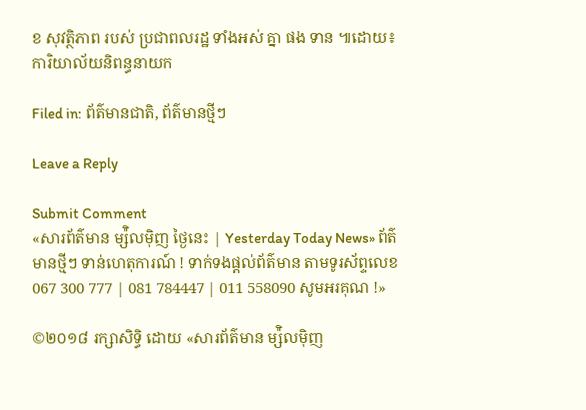ខ សុវត្ថិភាព របស់ ប្រជាពលរដ្ឋ ទាំងអស់ គ្នា ផង ទាន ៕ដោយ៖ការិយាល័យនិពន្ធនាយក

Filed in: ព័ត៌មានជាតិ, ព័ត៌មានថ្មីៗ

Leave a Reply

Submit Comment
«សារព័ត៌មាន ម្ស៉ិលម៉ិញ ថ្ងៃនេះ | Yesterday Today News» ព័ត៌មានថ្មីៗ ទាន់ហេតុការណ៍ ! ទាក់ទងផ្តល់ព័ត៌មាន តាមទូរស័ព្ទលេខ 067 300 777 | 081 784447 | 011 558090 សូមអរគុណ !»

©២០១៨ រក្សាសិទ្ធិ ដោយ «សារព័ត៌មាន ម្ស៉ិលម៉ិញ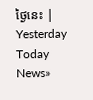ថ្ងៃនេះ | Yesterday Today News»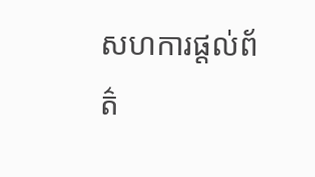សហការផ្តល់ព័ត៌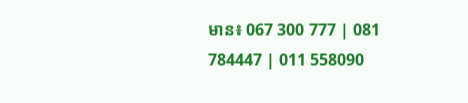មាន៖ 067 300 777 | 081 784447 | 011 558090